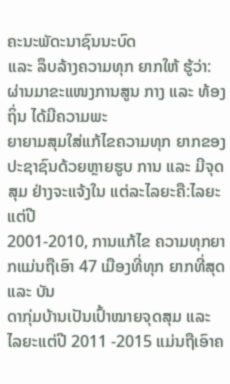ຄະນະພັດະນາຊົນນະບົດ
ແລະ ລຶບລ້າງຄວາມທຸກ ຍາກໃຫ້ ຮູ້ວ່າ: ຜ່ານມາຂະແໜງການສູນ ກາງ ແລະ ທ້ອງຖິ່ນ ໄດ້ມີຄວາມພະ
ຍາຍາມສຸມໃສ່ແກ້ໄຂຄວາມທຸກ ຍາກຂອງປະຊາຊົນດ້ວຍຫຼາຍຮູບ ການ ແລະ ມີຈຸດສຸມ ຢ່າງຈະແຈ້ງໃນ ແຕ່ລະໄລຍະຄື:ໄລຍະແຕ່ປີ
2001-2010, ການແກ້ໄຂ ຄວາມທຸກຍາກແມ່ນຖືເອົາ 47 ເມືອງທີ່ທຸກ ຍາກທີ່ສຸດ ແລະ ບັນ
ດາກຸ່ມບ້ານເປັນເປົ້າໝາຍຈຸດສຸມ ແລະ ໄລຍະແຕ່ປີ 2011 -2015 ແມ່ນຖືເອົາຄ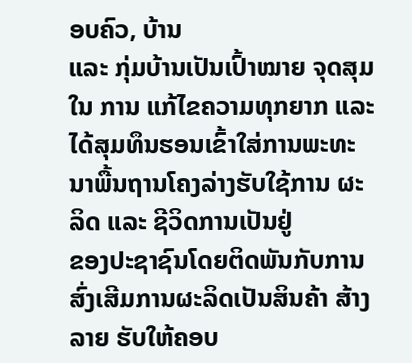ອບຄົວ, ບ້ານ
ແລະ ກຸ່ມບ້ານເປັນເປົ້າໝາຍ ຈຸດສຸມໃນ ການ ແກ້ໄຂຄວາມທຸກຍາກ ແລະ
ໄດ້ສຸມທຶນຮອນເຂົ້າໃສ່ການພະທະນາພື້ນຖານໂຄງລ່າງຮັບໃຊ້ການ ຜະລິດ ແລະ ຊີວິດການເປັນຢູ່
ຂອງປະຊາຊົນໂດຍຕິດພັນກັບການສົ່ງເສີມການຜະລິດເປັນສິນຄ້າ ສ້າງລາຍ ຮັບໃຫ້ຄອບ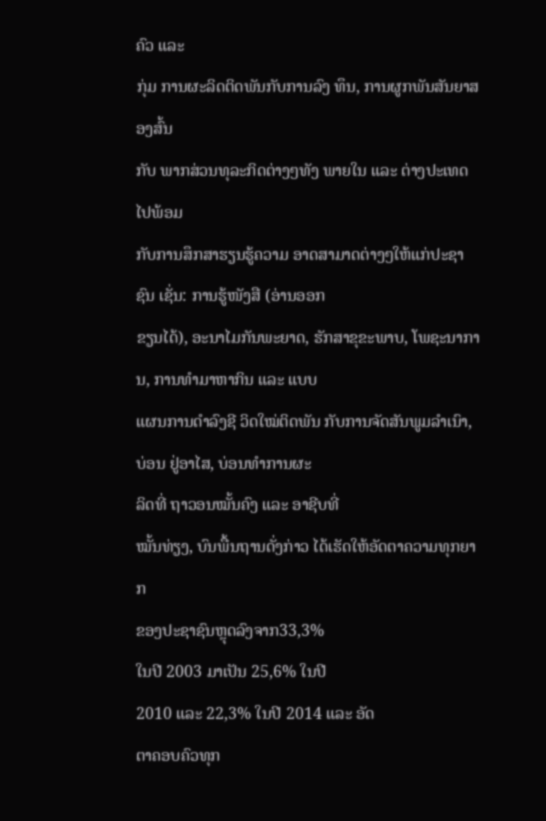ຄົວ ແລະ
ກຸ່ມ ການຜະລິດຕິດພັນກັບການລົງ ທຶນ, ການຜູກພັນສັນຍາສອງສົ້ນ
ກັບ ພາກສ່ວນທຸລະກິດຕ່າງໆທັງ ພາຍໃນ ແລະ ຕ່າງປະເທດໄປພ້ອມ
ກັບການສຶກສາຮຽນຮູ້ຄວາມ ອາດສາມາດຕ່າງໆໃຫ້ແກ່ປະຊາຊົນ ເຊັ່ນ: ການຮູ້ໜັງສື (ອ່ານອອກ
ຂຽນໄດ້), ອະນາໄມກັນພະຍາດ, ຮັກສາຂຸຂະພາບ, ໂພຊະນາການ, ການທຳມາຫາກິນ ແລະ ແບບ
ແຜນການດຳລົງຊີ ວິດໃໝ່ຕິດພັນ ກັບການຈັດສັນພູມລຳເນົາ, ບ່ອນ ຢູ່ອາໄສ, ບ່ອນທຳການຜະ
ລິດທີ່ ຖາວອນໝັ້ນຄົງ ແລະ ອາຊີບທີ່
ໝັ້ນທ່ຽງ, ບົນພື້ນຖານດັ່ງກ່າວ ໄດ້ເຮັດໃຫ້ອັດຕາຄວາມທຸກຍາກ
ຂອງປະຊາຊົນຫຼຸດລົງຈາກ33,3%
ໃນປີ 2003 ມາເປັນ 25,6% ໃນປີ
2010 ແລະ 22,3% ໃນປີ 2014 ແລະ ອັດ
ຕາຄອບຄົວທຸກ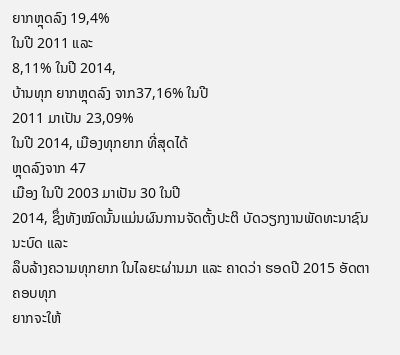ຍາກຫຼຸດລົງ 19,4%
ໃນປີ 2011 ແລະ
8,11% ໃນປີ 2014,
ບ້ານທຸກ ຍາກຫຼຸດລົງ ຈາກ37,16% ໃນປີ
2011 ມາເປັນ 23,09%
ໃນປີ 2014, ເມືອງທຸກຍາກ ທີ່ສຸດໄດ້
ຫຼຸດລົງຈາກ 47
ເມືອງ ໃນປີ 2003 ມາເປັນ 30 ໃນປີ
2014, ຊຶ່ງທັງໝົດນັ້ນແມ່ນຜົນການຈັດຕັ້ງປະຕິ ບັດວຽກງານພັດທະນາຊົນນະບົດ ແລະ
ລຶບລ້າງຄວາມທຸກຍາກ ໃນໄລຍະຜ່ານມາ ແລະ ຄາດວ່າ ຮອດປີ 2015 ອັດຕາຄອບທຸກ
ຍາກຈະໃຫ້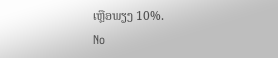ເຫຼືອພຽງ 10%.
No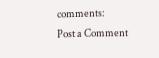comments:
Post a Comment